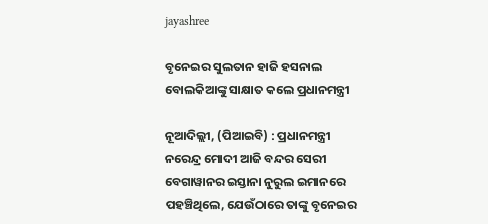jayashree

ବୃନେଇର ସୁଲତାନ ହାଜି ହସନାଲ ବୋଲକିଆଙ୍କୁ ସାକ୍ଷାତ କଲେ ପ୍ରଧାନମନ୍ତ୍ରୀ

ନୂଆଦିଲ୍ଲୀ, (ପିଆଇବି) : ପ୍ରଧାନମନ୍ତ୍ରୀ ନରେନ୍ଦ୍ର ମୋଦୀ ଆଜି ବନ୍ଦର ସେରୀ ବେଗାୱାନର ଇସ୍ତାନା ନୁରୁଲ ଇମାନରେ ପହଞ୍ଚିଥିଲେ, ଯେଉଁଠାରେ ତାଙ୍କୁ ବୃନେଇର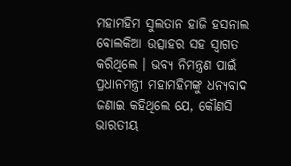ମହାମହିମ ସୁଲତାନ ହାଜି ହସନାଲ ବୋଲକିଆ ଉତ୍ସାହର ସହ ସ୍ୱାଗତ କରିଥିଲେ । ଭବ୍ୟ ନିମନ୍ତ୍ରଣ ପାଇଁ ପ୍ରଧାନମନ୍ତ୍ରୀ ମହାମହିମଙ୍କୁ ଧନ୍ୟବାଦ ଜଣାଇ କହିଥିଲେ ଯେ, କୌଣସି ଭାରତୀୟ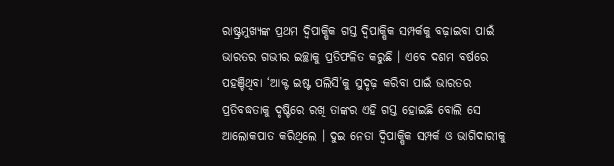ରାଷ୍ଟ୍ରମୁଖ୍ୟଙ୍କ ପ୍ରଥମ ଦ୍ୱିପାକ୍ଷିକ ଗସ୍ତ ଦ୍ୱିପାକ୍ଷିକ ସମ୍ପର୍କକୁ ବଢ଼ାଇବା ପାଇଁ ଭାରତର ଗଭୀର ଇଚ୍ଛାକୁ ପ୍ରତିଫଳିତ କରୁଛି । ଏବେ ଦଶମ ବର୍ଷରେ ପହଞ୍ଚିଥିବା ‘ଆକ୍ଟ ଇଷ୍ଟ ପଲିସି’କୁ ସୁଦୃଢ଼ କରିବା ପାଇଁ ଭାରତର ପ୍ରତିବଦ୍ଧତାକୁ ଦୃଷ୍ଟିରେ ରଖି ତାଙ୍କର ଏହି ଗସ୍ତ ହୋଇଛି ବୋଲି ସେ ଆଲୋକପାତ କରିଥିଲେ । ଦୁଇ ନେତା ଦ୍ୱିପାକ୍ଷିକ ସମ୍ପର୍କ ଓ ଭାଗିଦାରୀକୁ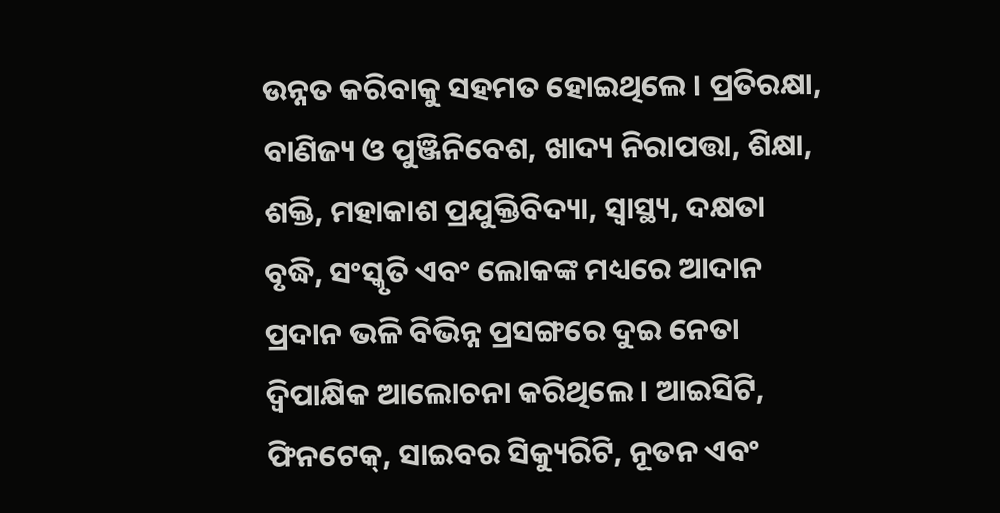ଉନ୍ନତ କରିବାକୁ ସହମତ ହୋଇଥିଲେ । ପ୍ରତିରକ୍ଷା, ବାଣିଜ୍ୟ ଓ ପୁଞ୍ଜିନିବେଶ, ଖାଦ୍ୟ ନିରାପତ୍ତା, ଶିକ୍ଷା, ଶକ୍ତି, ମହାକାଶ ପ୍ରଯୁକ୍ତିବିଦ୍ୟା, ସ୍ୱାସ୍ଥ୍ୟ, ଦକ୍ଷତା ବୃଦ୍ଧି, ସଂସ୍କୃତି ଏବଂ ଲୋକଙ୍କ ମଧ୍ୟରେ ଆଦାନ ପ୍ରଦାନ ଭଳି ବିଭିନ୍ନ ପ୍ରସଙ୍ଗରେ ଦୁଇ ନେତା ଦ୍ୱିପାକ୍ଷିକ ଆଲୋଚନା କରିଥିଲେ । ଆଇସିଟି, ଫିନଟେକ୍, ସାଇବର ସିକ୍ୟୁରିଟି, ନୂତନ ଏବଂ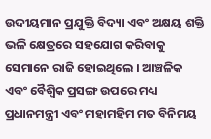ଉଦୀୟମାନ ପ୍ରଯୁକ୍ତି ବିଦ୍ୟା ଏବଂ ଅକ୍ଷୟ ଶକ୍ତି ଭଳି କ୍ଷେତ୍ରରେ ସହଯୋଗ କରିବାକୁ ସେମାନେ ରାଜି ହୋଇଥିଲେ । ଆଞ୍ଚଳିକ ଏବଂ ବୈଶ୍ୱିକ ପ୍ରସଙ୍ଗ ଉପରେ ମଧ୍ୟ ପ୍ରଧାନମନ୍ତ୍ରୀ ଏବଂ ମହାମହିମ ମତ ବିନିମୟ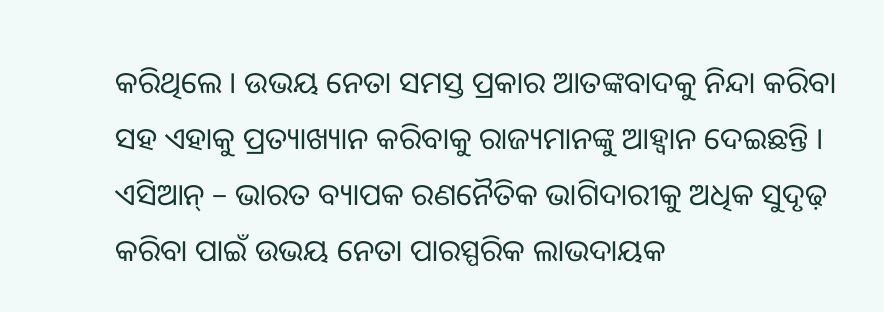କରିଥିଲେ । ଉଭୟ ନେତା ସମସ୍ତ ପ୍ରକାର ଆତଙ୍କବାଦକୁ ନିନ୍ଦା କରିବା ସହ ଏହାକୁ ପ୍ରତ୍ୟାଖ୍ୟାନ କରିବାକୁ ରାଜ୍ୟମାନଙ୍କୁ ଆହ୍ୱାନ ଦେଇଛନ୍ତି । ଏସିଆନ୍ – ଭାରତ ବ୍ୟାପକ ରଣନୈତିକ ଭାଗିଦାରୀକୁ ଅଧିକ ସୁଦୃଢ଼ କରିବା ପାଇଁ ଉଭୟ ନେତା ପାରସ୍ପରିକ ଲାଭଦାୟକ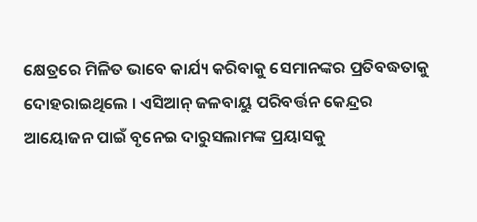କ୍ଷେତ୍ରରେ ମିଳିତ ଭାବେ କାର୍ଯ୍ୟ କରିବାକୁ ସେମାନଙ୍କର ପ୍ରତିବଦ୍ଧତାକୁ ଦୋହରାଇଥିଲେ । ଏସିଆନ୍ ଜଳବାୟୁ ପରିବର୍ତ୍ତନ କେନ୍ଦ୍ରର ଆୟୋଜନ ପାଇଁ ବୃନେଇ ଦାରୁସଲାମଙ୍କ ପ୍ରୟାସକୁ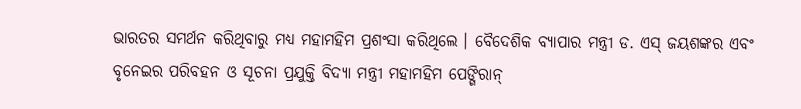ଭାରତର ସମର୍ଥନ କରିଥିବାରୁ ମଧ୍ୟ ମହାମହିମ ପ୍ରଶଂସା କରିଥିଲେ । ବୈଦେଶିକ ବ୍ୟାପାର ମନ୍ତ୍ରୀ ଡ. ଏସ୍ ଜୟଶଙ୍କର ଏବଂ ବୃନେଇର ପରିବହନ ଓ ସୂଚନା ପ୍ରଯୁକ୍ତି ବିଦ୍ୟା ମନ୍ତ୍ରୀ ମହାମହିମ ପେଙ୍ଗିରାନ୍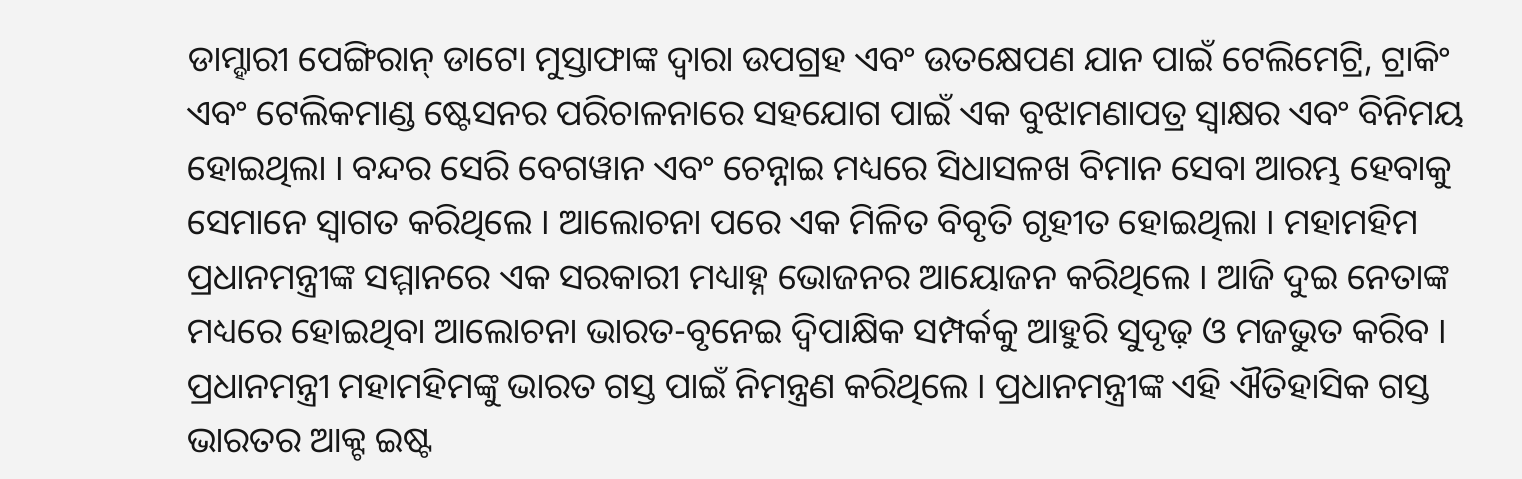ଡାମ୍ହାରୀ ପେଙ୍ଗିରାନ୍ ଡାଟୋ ମୁସ୍ତାଫାଙ୍କ ଦ୍ୱାରା ଉପଗ୍ରହ ଏବଂ ଉତକ୍ଷେପଣ ଯାନ ପାଇଁ ଟେଲିମେଟ୍ରି, ଟ୍ରାକିଂ ଏବଂ ଟେଲିକମାଣ୍ଡ ଷ୍ଟେସନର ପରିଚାଳନାରେ ସହଯୋଗ ପାଇଁ ଏକ ବୁଝାମଣାପତ୍ର ସ୍ୱାକ୍ଷର ଏବଂ ବିନିମୟ ହୋଇଥିଲା । ବନ୍ଦର ସେରି ବେଗୱାନ ଏବଂ ଚେନ୍ନାଇ ମଧ୍ୟରେ ସିଧାସଳଖ ବିମାନ ସେବା ଆରମ୍ଭ ହେବାକୁ ସେମାନେ ସ୍ୱାଗତ କରିଥିଲେ । ଆଲୋଚନା ପରେ ଏକ ମିଳିତ ବିବୃତି ଗୃହୀତ ହୋଇଥିଲା । ମହାମହିମ ପ୍ରଧାନମନ୍ତ୍ରୀଙ୍କ ସମ୍ମାନରେ ଏକ ସରକାରୀ ମଧ୍ୟାହ୍ନ ଭୋଜନର ଆୟୋଜନ କରିଥିଲେ । ଆଜି ଦୁଇ ନେତାଙ୍କ ମଧ୍ୟରେ ହୋଇଥିବା ଆଲୋଚନା ଭାରତ-ବୃନେଇ ଦ୍ୱିପାକ୍ଷିକ ସମ୍ପର୍କକୁ ଆହୁରି ସୁଦୃଢ଼ ଓ ମଜଭୁତ କରିବ । ପ୍ରଧାନମନ୍ତ୍ରୀ ମହାମହିମଙ୍କୁ ଭାରତ ଗସ୍ତ ପାଇଁ ନିମନ୍ତ୍ରଣ କରିଥିଲେ । ପ୍ରଧାନମନ୍ତ୍ରୀଙ୍କ ଏହି ଐତିହାସିକ ଗସ୍ତ ଭାରତର ଆକ୍ଟ ଇଷ୍ଟ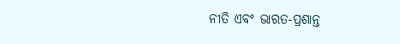ନୀତି ଏବଂ ଭାରତ-ପ୍ରଶାନ୍ତ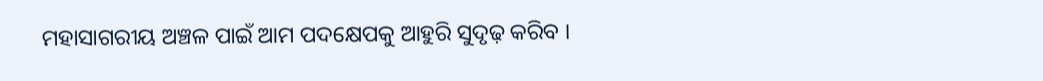ମହାସାଗରୀୟ ଅଞ୍ଚଳ ପାଇଁ ଆମ ପଦକ୍ଷେପକୁ ଆହୁରି ସୁଦୃଢ଼ କରିବ ।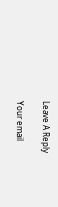Leave A Reply

Your email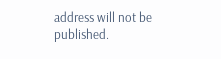address will not be published.